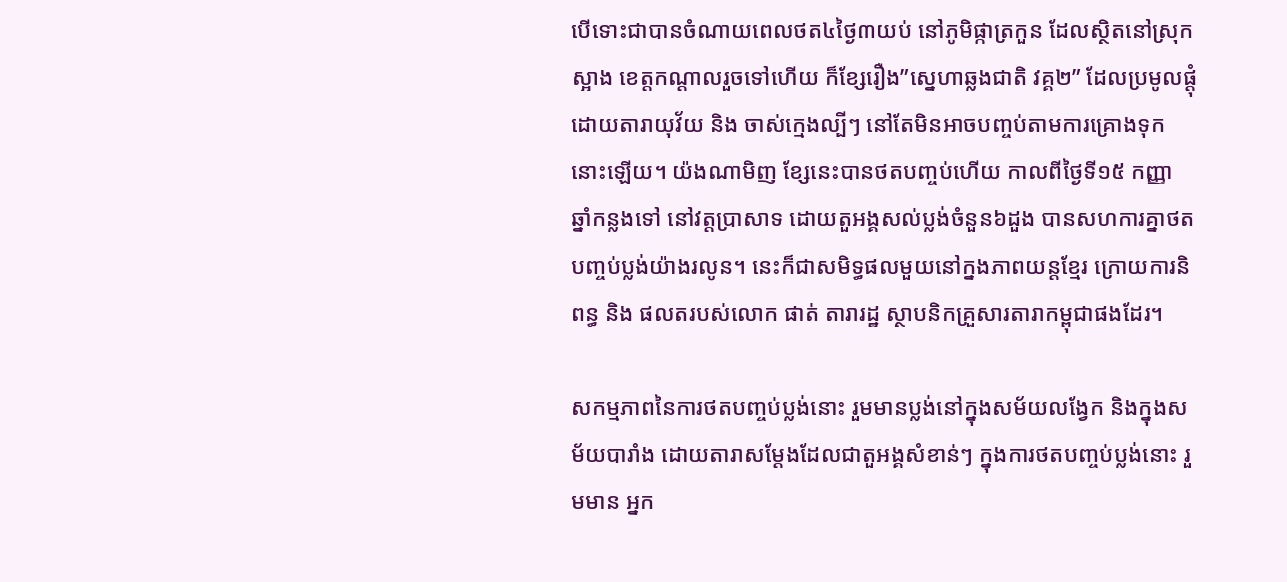បើទោះជាបានចំណាយពេលថត៤ថ្ងៃ៣យប់ នៅភូមិផ្កាត្រកួន ដែលស្ថិតនៅស្រុកស្អាង ខេត្តកណ្ដាលរួចទៅហើយ ក៏ខ្សែរឿង”ស្នេហាឆ្លងជាតិ វគ្គ២” ដែលប្រមូលផ្ដុំដោយតារាយុវ័យ និង ចាស់ក្មេងល្បីៗ នៅតែមិនអាចបញ្ចប់តាមការគ្រោងទុកនោះឡើយ។ យ៉ងណាមិញ ខ្សែនេះបានថតបញ្ចប់ហើយ កាលពីថ្ងៃទី១៥ កញ្ញា ឆ្នាំកន្លងទៅ នៅវត្តប្រាសាទ ដោយតួអង្គសល់ប្លង់ចំនួន៦ដួង បានសហការគ្នាថតបញ្ចប់ប្លង់យ៉ាងរលូន។ នេះក៏ជាសមិទ្ធផលមួយនៅក្នងភាពយន្តខ្មែរ ក្រោយការនិពន្ធ និង ផលតរបស់លោក ផាត់ តារារដ្ឋ ស្ថាបនិកគ្រួសារតារាកម្ពុជាផងដែរ។

សកម្មភាពនៃការថតបញ្ចប់ប្លង់នោះ រួមមានប្លង់នៅក្នុងសម័យលង្វែក និងក្នុងសម័យបារាំង ដោយតារាសម្ដែងដែលជាតួអង្គសំខាន់ៗ ក្នុងការថតបញ្ចប់ប្លង់នោះ រួមមាន អ្នក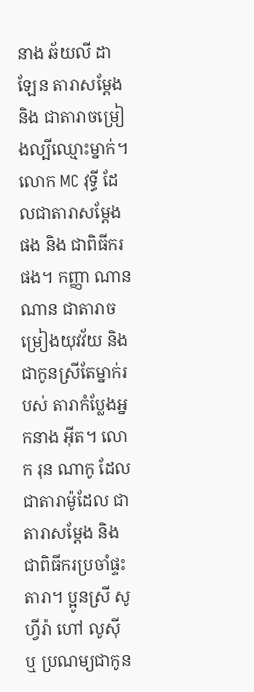នាង ឆ័យលី ដាឡែន តារាសម្ដែង និង ជាតារាចម្រៀងល្បីឈ្មោះម្នាក់។ លោក MC វុទ្ធី ដែលជាតារាសម្ដែងផង និង ជាពិធីករផង។ កញ្ញា ណានណាន ជាតារាចម្រៀងយុវវ័យ និង ជាកូនស្រីតែម្នាក់របស់ តារាកំប្លែងអ្នកនាង អ៊ីត។ លោក រុន ណាកូ ដែលជាតារាម៉ូដែល ជាតារាសម្ដែង និង ជាពិធីករប្រចាំផ្ទះតារា។ ប្អូនស្រី សូហ្វីរ៉ា ហៅ លូស៊ី ឬ ប្រណម្យជាកូន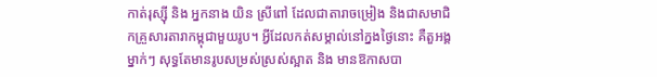កាត់រុស្ស៊ី និង អ្នកនាង យិន ស្រីពៅ ដែលជាតារាចម្រៀង និងជាសមាជិកគ្រួសារតារាកម្ពុជាមួយរូប។ អ្វីដែលកត់សម្គាល់នៅក្នងថ្ងៃនោះ គឺតួអង្គម្នាក់ៗ សុទ្ធតែមានរូបសម្រស់ស្រស់ស្អាត និង មានឱកាសបា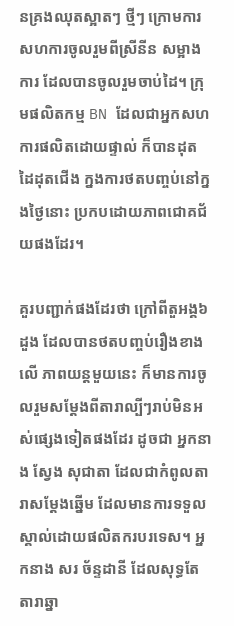នគ្រងឈុតស្អាតៗ ថ្មីៗ ក្រោមការសហការចូលរួមពីស្រីនីន សម្អាងការ ដែលបានចូលរួមចាប់ដៃ។ ក្រុមផលិតកម្ម BN ដែលជាអ្នកសហការផលិតដោយផ្ទាល់ ក៏បានដុតដៃដុតជើង ក្នងការថតបញ្ចប់នៅក្នងថ្ងៃនោះ ប្រកបដោយភាពជោគជ័យផងដែរ។

គួរបញ្ជាក់ផងដែរថា ក្រៅពីតួអង្គ៦ដួង ដែលបានថតបញ្ចប់រឿងខាងលើ ភាពយន្តមួយនេះ ក៏មានការចូលរួមសម្ដែងពីតារាល្បីៗរាប់មិនអស់ផ្សេងទៀតផងដែរ ដូចជា អ្នកនាង ស្វែង សុជាតា ដែលជាកំពូលតារាសម្ដែងឆ្នើម ដែលមានការទទួលស្គាល់ដោយផលិតករបរទេស។ អ្នកនាង សរ ច័ន្ទដានី ដែលសុទ្ធតែតារាឆ្នា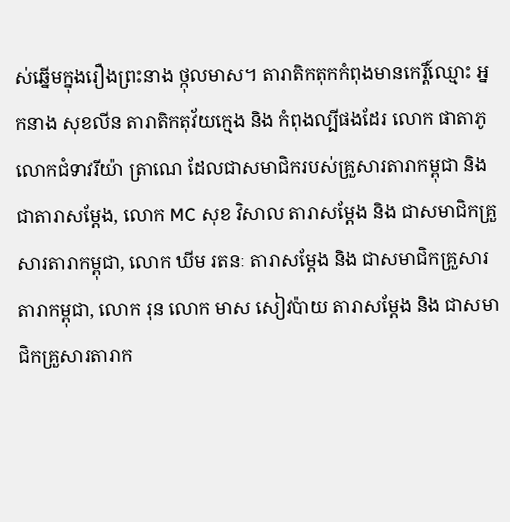ស់ឆ្នើមក្នុងរឿងព្រះនាង ថ្កុលមាស។ តារាតិកតុកកំពុងមានកេរ្តិ៍ឈ្មោះ អ្នកនាង សុខលីន តារាតិកតុវ័យក្មេង និង កំពុងល្បីផងដែរ លោក ផាតាភូ លោកជំទាវរីយ៉ា ត្រាណេ ដែលជាសមាជិករបស់គ្រួសារតារាកម្ពុជា និង ជាតារាសម្ដែង, លោក MC សុខ វិសាល តារាសម្ដែង និង ជាសមាជិកគ្រួសារតារាកម្ពុជា, លោក ឃីម រតនៈ តារាសម្ដែង និង ជាសមាជិកគ្រួសារតារាកម្ពុជា, លោក រុន លោក មាស សៀវប៉ាយ តារាសម្ដែង និង ជាសមាជិកគ្រួសារតារាក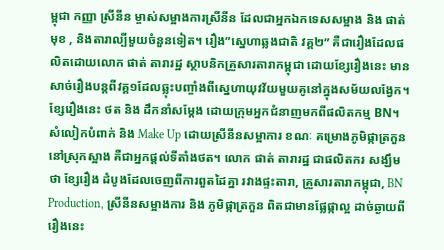ម្ពុជា កញ្ញា ស្រីនីន ម្ចាស់សម្អាងការស្រីនីន ដែលជាអ្នកឯកទេសសម្អាង និង ផាត់មុខ , និងតារាល្បីមួយចំនួនទៀត។ រឿង”ស្នេហាឆ្លងជាតិ វគ្គ២” គឺជារឿងដែលផលិតដោយលោក ផាត់ តារារដ្ឋ ស្ថាបនិកគ្រួសារតារាកម្ពុជា ដោយខ្សែរឿងនេះ មានសាច់រឿងបន្តពីវគ្គ១ដែលឆ្លុះបញ្ចាំងពីស្នេហាយុវវ័យមួយគូនៅក្នុងសម័យលង្វែក។ ខ្សែរឿងនេះ ថត និង ដឹកនាំសម្ដែង ដោយក្រុមអ្នកជំនាញមកពីផលិតកម្ម BN។ សំលៀកបំពាក់ និង Make Up ដោយស្រីនីនសម្អាការ ខណៈ គម្រោងភូមិផ្កាត្រកួន នៅស្រុកស្អាង គឺជាអ្នកផ្ដល់ទីតាំងថត។ លោក ផាត់ តារារដ្ឋ ជាផលិតករ សង្ឃឹមថា ខ្សែរឿង ដំបូងដែលចេញពីការពួតដៃគ្នា រវាងផ្ទះតារា, គ្រួសារតារាកម្ពុជា, BN Production, ស្រីនីនសម្អាងការ និង ភូមិផ្កាត្រកួន ពិតជាមានផ្លែផ្កាល្អ ដាច់ឆ្ងាយពីរឿងនេះ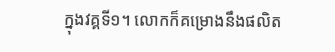ក្នុងវគ្គទី១។ លោកក៏គម្រោងនឹងផលិត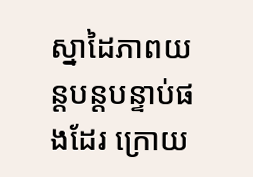ស្នាដៃភាពយន្តបន្តបន្ទាប់ផងដែរ ក្រោយ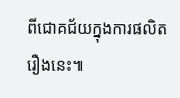ពីជោគជ័យក្នុងការផលិតរឿងនេះ៕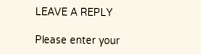LEAVE A REPLY

Please enter your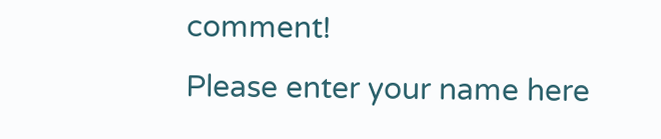comment!
Please enter your name here